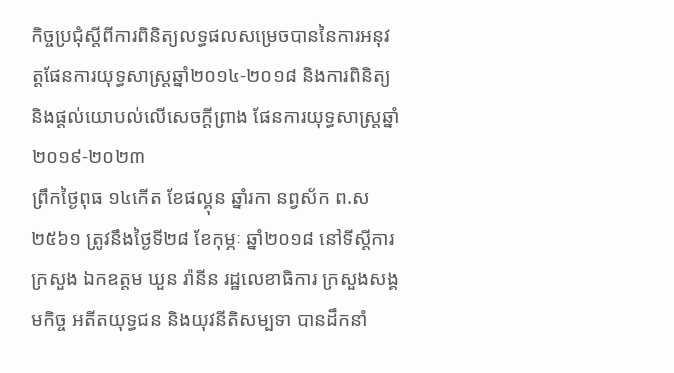កិច្ចប្រជុំស្តីពីការពិនិត្យលទ្ធផលសម្រេចបាននៃការអនុវត្តផែនការយុទ្ធសាស្ត្រឆ្នាំ២០១៤-២០១៨ និងការពិនិត្យ និងផ្តល់យោបល់លើសេចក្តីព្រាង ផែនការយុទ្ធសាស្ត្រឆ្នាំ២០១៩-២០២៣
ព្រឹកថ្ងៃពុធ ១៤កើត ខែផល្គុន ឆ្នាំរកា នព្វស័ក ព.ស ២៥៦១ ត្រូវនឹងថ្ងៃទី២៨ ខែកុម្ភៈ ឆ្នាំ២០១៨ នៅទីស្តីការក្រសួង ឯកឧត្តម ឃួន រ៉ានីន រដ្ឋលេខាធិការ ក្រសួងសង្គមកិច្ច អតីតយុទ្ធជន និងយុវនីតិសម្បទា បានដឹកនាំ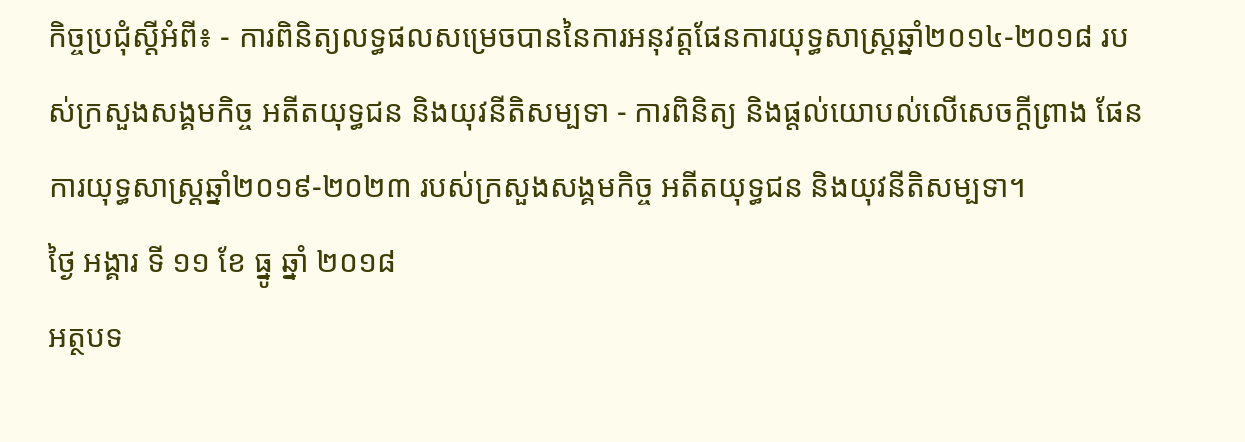កិច្ចប្រជុំស្តីអំពី៖ - ការពិនិត្យលទ្ធផលសម្រេចបាននៃការអនុវត្តផែនការយុទ្ធសាស្ត្រឆ្នាំ២០១៤-២០១៨ របស់ក្រសួងសង្គមកិច្ច អតីតយុទ្ធជន និងយុវនីតិសម្បទា - ការពិនិត្យ និងផ្តល់យោបល់លើសេចក្តីព្រាង ផែនការយុទ្ធសាស្ត្រឆ្នាំ២០១៩-២០២៣ របស់ក្រសួងសង្គមកិច្ច អតីតយុទ្ធជន និងយុវនីតិសម្បទា។
ថ្ងៃ អង្គារ ទី ១១ ខែ ធ្នូ ឆ្នាំ ២០១៨
អត្ថបទ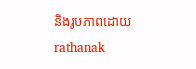និងរូបភាពដោយ rathanak